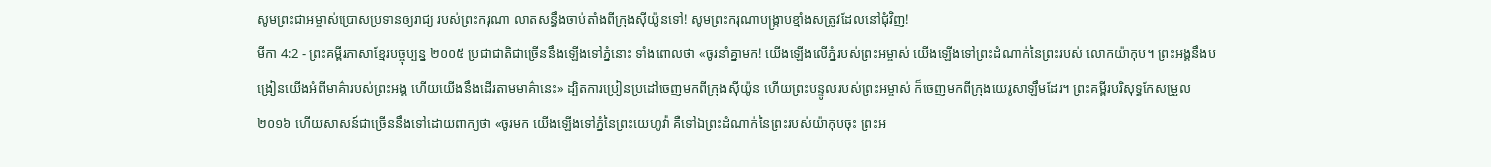សូមព្រះជាអម្ចាស់ប្រោសប្រទានឲ្យរាជ្យ របស់ព្រះករុណា លាតសន្ធឹងចាប់តាំងពីក្រុងស៊ីយ៉ូនទៅ! សូមព្រះករុណាបង្ក្រាបខ្មាំងសត្រូវដែលនៅជុំវិញ!
មីកា 4:2 - ព្រះគម្ពីរភាសាខ្មែរបច្ចុប្បន្ន ២០០៥ ប្រជាជាតិជាច្រើននឹងឡើងទៅភ្នំនោះ ទាំងពោលថា «ចូរនាំគ្នាមក! យើងឡើងលើភ្នំរបស់ព្រះអម្ចាស់ យើងឡើងទៅព្រះដំណាក់នៃព្រះរបស់ លោកយ៉ាកុប។ ព្រះអង្គនឹងបង្រៀនយើងអំពីមាគ៌ារបស់ព្រះអង្គ ហើយយើងនឹងដើរតាមមាគ៌ានេះ» ដ្បិតការប្រៀនប្រដៅចេញមកពីក្រុងស៊ីយ៉ូន ហើយព្រះបន្ទូលរបស់ព្រះអម្ចាស់ ក៏ចេញមកពីក្រុងយេរូសាឡឹមដែរ។ ព្រះគម្ពីរបរិសុទ្ធកែសម្រួល ២០១៦ ហើយសាសន៍ជាច្រើននឹងទៅដោយពាក្យថា «ចូរមក យើងឡើងទៅភ្នំនៃព្រះយេហូវ៉ា គឺទៅឯព្រះដំណាក់នៃព្រះរបស់យ៉ាកុបចុះ ព្រះអ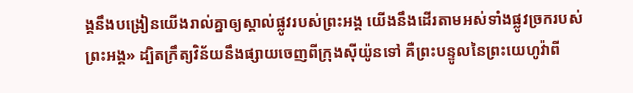ង្គនឹងបង្រៀនយើងរាល់គ្នាឲ្យស្គាល់ផ្លូវរបស់ព្រះអង្គ យើងនឹងដើរតាមអស់ទាំងផ្លូវច្រករបស់ព្រះអង្គ» ដ្បិតក្រឹត្យវិន័យនឹងផ្សាយចេញពីក្រុងស៊ីយ៉ូនទៅ គឺព្រះបន្ទូលនៃព្រះយេហូវ៉ាពី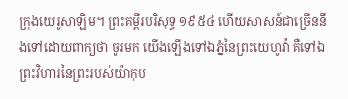ក្រុងយេរូសាឡិម។ ព្រះគម្ពីរបរិសុទ្ធ ១៩៥៤ ហើយសាសន៍ជាច្រើននឹងទៅដោយពាក្យថា ចូរមក យើងឡើងទៅឯភ្នំនៃព្រះយេហូវ៉ា គឺទៅឯព្រះវិហារនៃព្រះរបស់យ៉ាកុប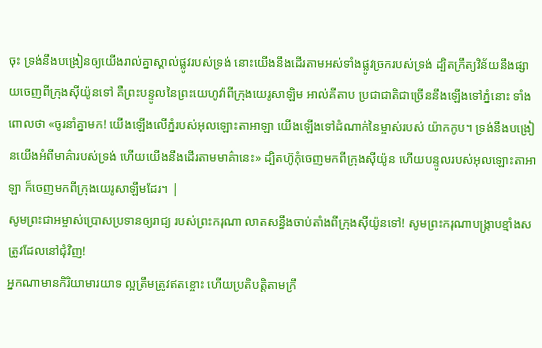ចុះ ទ្រង់នឹងបង្រៀនឲ្យយើងរាល់គ្នាស្គាល់ផ្លូវរបស់ទ្រង់ នោះយើងនឹងដើរតាមអស់ទាំងផ្លូវច្រករបស់ទ្រង់ ដ្បិតក្រឹត្យវិន័យនឹងផ្សាយចេញពីក្រុងស៊ីយ៉ូនទៅ គឺព្រះបន្ទូលនៃព្រះយេហូវ៉ាពីក្រុងយេរូសាឡិម អាល់គីតាប ប្រជាជាតិជាច្រើននឹងឡើងទៅភ្នំនោះ ទាំងពោលថា «ចូរនាំគ្នាមក! យើងឡើងលើភ្នំរបស់អុលឡោះតាអាឡា យើងឡើងទៅដំណាក់នៃម្ចាស់របស់ យ៉ាកកូប។ ទ្រង់នឹងបង្រៀនយើងអំពីមាគ៌ារបស់ទ្រង់ ហើយយើងនឹងដើរតាមមាគ៌ានេះ» ដ្បិតហ៊ូកុំចេញមកពីក្រុងស៊ីយ៉ូន ហើយបន្ទូលរបស់អុលឡោះតាអាឡា ក៏ចេញមកពីក្រុងយេរូសាឡឹមដែរ។ |
សូមព្រះជាអម្ចាស់ប្រោសប្រទានឲ្យរាជ្យ របស់ព្រះករុណា លាតសន្ធឹងចាប់តាំងពីក្រុងស៊ីយ៉ូនទៅ! សូមព្រះករុណាបង្ក្រាបខ្មាំងសត្រូវដែលនៅជុំវិញ!
អ្នកណាមានកិរិយាមារយាទ ល្អត្រឹមត្រូវឥតខ្ចោះ ហើយប្រតិបត្តិតាមក្រឹ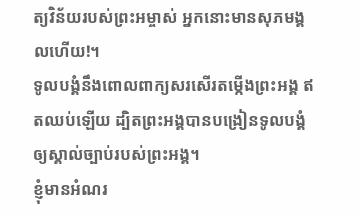ត្យវិន័យរបស់ព្រះអម្ចាស់ អ្នកនោះមានសុភមង្គលហើយ!។
ទូលបង្គំនឹងពោលពាក្យសរសើរតម្កើងព្រះអង្គ ឥតឈប់ឡើយ ដ្បិតព្រះអង្គបានបង្រៀនទូលបង្គំ ឲ្យស្គាល់ច្បាប់របស់ព្រះអង្គ។
ខ្ញុំមានអំណរ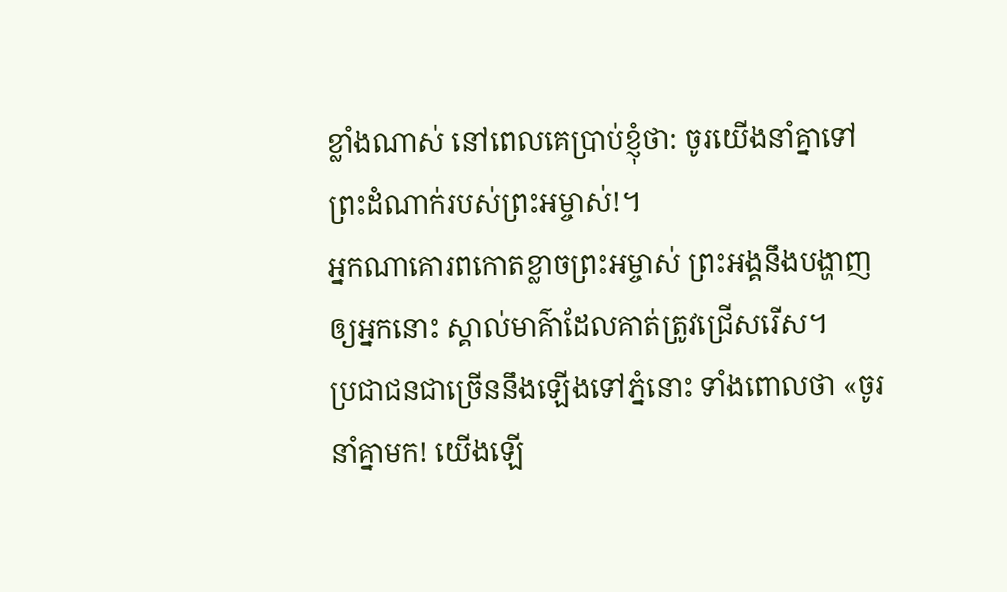ខ្លាំងណាស់ នៅពេលគេប្រាប់ខ្ញុំថា: ចូរយើងនាំគ្នាទៅព្រះដំណាក់របស់ព្រះអម្ចាស់!។
អ្នកណាគោរពកោតខ្លាចព្រះអម្ចាស់ ព្រះអង្គនឹងបង្ហាញឲ្យអ្នកនោះ ស្គាល់មាគ៌ាដែលគាត់ត្រូវជ្រើសរើស។
ប្រជាជនជាច្រើននឹងឡើងទៅភ្នំនោះ ទាំងពោលថា «ចូរនាំគ្នាមក! យើងឡើ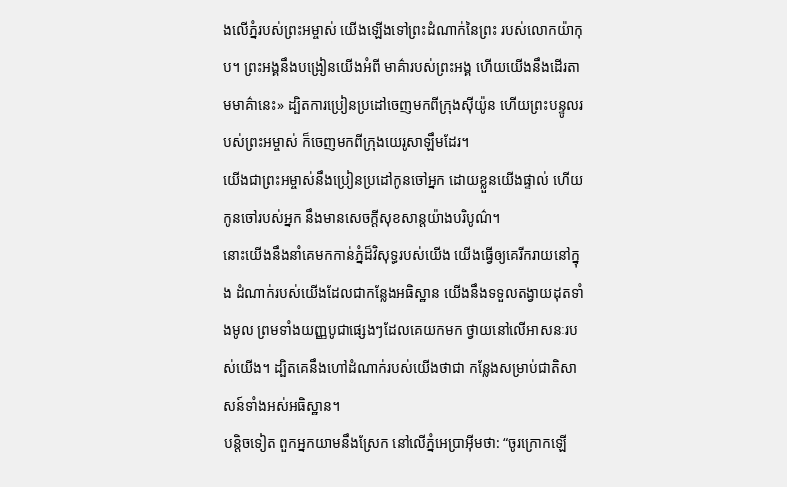ងលើភ្នំរបស់ព្រះអម្ចាស់ យើងឡើងទៅព្រះដំណាក់នៃព្រះ របស់លោកយ៉ាកុប។ ព្រះអង្គនឹងបង្រៀនយើងអំពី មាគ៌ារបស់ព្រះអង្គ ហើយយើងនឹងដើរតាមមាគ៌ានេះ» ដ្បិតការប្រៀនប្រដៅចេញមកពីក្រុងស៊ីយ៉ូន ហើយព្រះបន្ទូលរបស់ព្រះអម្ចាស់ ក៏ចេញមកពីក្រុងយេរូសាឡឹមដែរ។
យើងជាព្រះអម្ចាស់នឹងប្រៀនប្រដៅកូនចៅអ្នក ដោយខ្លួនយើងផ្ទាល់ ហើយកូនចៅរបស់អ្នក នឹងមានសេចក្ដីសុខសាន្តយ៉ាងបរិបូណ៌។
នោះយើងនឹងនាំគេមកកាន់ភ្នំដ៏វិសុទ្ធរបស់យើង យើងធ្វើឲ្យគេរីករាយនៅក្នុង ដំណាក់របស់យើងដែលជាកន្លែងអធិស្ឋាន យើងនឹងទទួលតង្វាយដុតទាំងមូល ព្រមទាំងយញ្ញបូជាផ្សេងៗដែលគេយកមក ថ្វាយនៅលើអាសនៈរបស់យើង។ ដ្បិតគេនឹងហៅដំណាក់របស់យើងថាជា កន្លែងសម្រាប់ជាតិសាសន៍ទាំងអស់អធិស្ឋាន។
បន្តិចទៀត ពួកអ្នកយាមនឹងស្រែក នៅលើភ្នំអេប្រាអ៊ីមថា: “ចូរក្រោកឡើ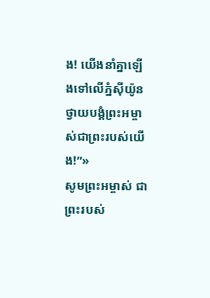ង! យើងនាំគ្នាឡើងទៅលើភ្នំស៊ីយ៉ូន ថ្វាយបង្គំព្រះអម្ចាស់ជាព្រះរបស់យើង!”»
សូមព្រះអម្ចាស់ ជាព្រះរបស់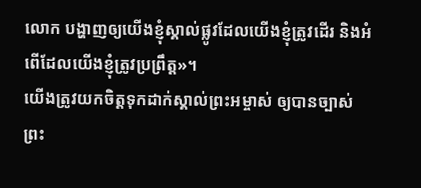លោក បង្ហាញឲ្យយើងខ្ញុំស្គាល់ផ្លូវដែលយើងខ្ញុំត្រូវដើរ និងអំពើដែលយើងខ្ញុំត្រូវប្រព្រឹត្ត»។
យើងត្រូវយកចិត្តទុកដាក់ស្គាល់ព្រះអម្ចាស់ ឲ្យបានច្បាស់ ព្រះ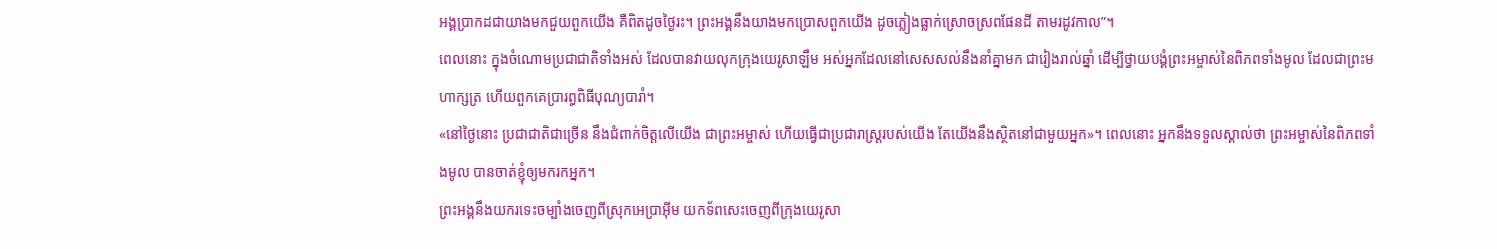អង្គប្រាកដជាយាងមកជួយពួកយើង គឺពិតដូចថ្ងៃរះ។ ព្រះអង្គនឹងយាងមកប្រោសពួកយើង ដូចភ្លៀងធ្លាក់ស្រោចស្រពផែនដី តាមរដូវកាល”។
ពេលនោះ ក្នុងចំណោមប្រជាជាតិទាំងអស់ ដែលបានវាយលុកក្រុងយេរូសាឡឹម អស់អ្នកដែលនៅសេសសល់នឹងនាំគ្នាមក ជារៀងរាល់ឆ្នាំ ដើម្បីថ្វាយបង្គំព្រះអម្ចាស់នៃពិភពទាំងមូល ដែលជាព្រះមហាក្សត្រ ហើយពួកគេប្រារព្ធពិធីបុណ្យបារាំ។
«នៅថ្ងៃនោះ ប្រជាជាតិជាច្រើន នឹងជំពាក់ចិត្តលើយើង ជាព្រះអម្ចាស់ ហើយធ្វើជាប្រជារាស្ត្ររបស់យើង តែយើងនឹងស្ថិតនៅជាមួយអ្នក»។ ពេលនោះ អ្នកនឹងទទួលស្គាល់ថា ព្រះអម្ចាស់នៃពិភពទាំងមូល បានចាត់ខ្ញុំឲ្យមករកអ្នក។
ព្រះអង្គនឹងយករទេះចម្បាំងចេញពីស្រុកអេប្រាអ៊ីម យកទ័ពសេះចេញពីក្រុងយេរូសា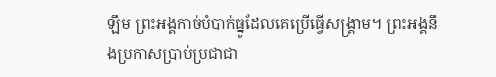ឡឹម ព្រះអង្គកាច់បំបាក់ធ្នូដែលគេប្រើធ្វើសង្គ្រាម។ ព្រះអង្គនឹងប្រកាសប្រាប់ប្រជាជា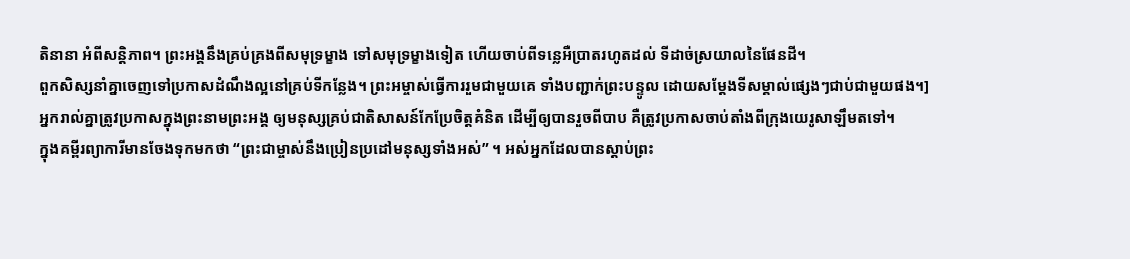តិនានា អំពីសន្តិភាព។ ព្រះអង្គនឹងគ្រប់គ្រងពីសមុទ្រម្ខាង ទៅសមុទ្រម្ខាងទៀត ហើយចាប់ពីទន្លេអឺប្រាតរហូតដល់ ទីដាច់ស្រយាលនៃផែនដី។
ពួកសិស្សនាំគ្នាចេញទៅប្រកាសដំណឹងល្អនៅគ្រប់ទីកន្លែង។ ព្រះអម្ចាស់ធ្វើការរួមជាមួយគេ ទាំងបញ្ជាក់ព្រះបន្ទូល ដោយសម្តែងទីសម្គាល់ផ្សេងៗជាប់ជាមួយផង។]
អ្នករាល់គ្នាត្រូវប្រកាសក្នុងព្រះនាមព្រះអង្គ ឲ្យមនុស្សគ្រប់ជាតិសាសន៍កែប្រែចិត្តគំនិត ដើម្បីឲ្យបានរួចពីបាប គឺត្រូវប្រកាសចាប់តាំងពីក្រុងយេរូសាឡឹមតទៅ។
ក្នុងគម្ពីរព្យាការីមានចែងទុកមកថា “ព្រះជាម្ចាស់នឹងប្រៀនប្រដៅមនុស្សទាំងអស់” ។ អស់អ្នកដែលបានស្ដាប់ព្រះ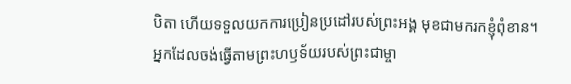បិតា ហើយទទួលយកការប្រៀនប្រដៅរបស់ព្រះអង្គ មុខជាមករកខ្ញុំពុំខាន។
អ្នកដែលចង់ធ្វើតាមព្រះហឫទ័យរបស់ព្រះជាម្ចា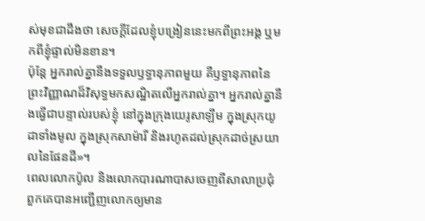ស់មុខជាដឹងថា សេចក្ដីដែលខ្ញុំបង្រៀននេះមកពីព្រះអង្គ ឬមកពីខ្ញុំផ្ទាល់មិនខាន។
ប៉ុន្តែ អ្នករាល់គ្នានឹងទទួលឫទ្ធានុភាពមួយ គឺឫទ្ធានុភាពនៃព្រះវិញ្ញាណដ៏វិសុទ្ធមកសណ្ឋិតលើអ្នករាល់គ្នា។ អ្នករាល់គ្នានឹងធ្វើជាបន្ទាល់របស់ខ្ញុំ នៅក្នុងក្រុងយេរូសាឡឹម ក្នុងស្រុកយូដាទាំងមូល ក្នុងស្រុកសាម៉ារី និងរហូតដល់ស្រុកដាច់ស្រយាលនៃផែនដី»។
ពេលលោកប៉ូល និងលោកបារណាបាសចេញពីសាលាប្រជុំ ពួកគេបានអញ្ជើញលោកឲ្យមាន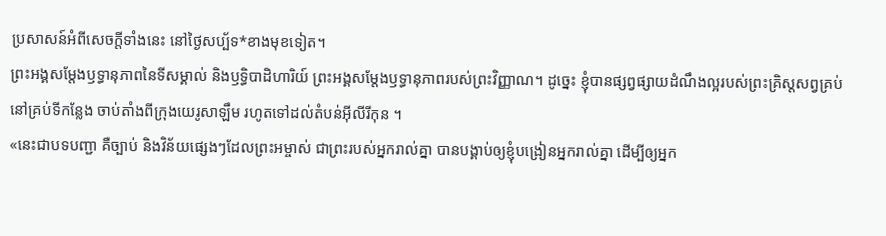ប្រសាសន៍អំពីសេចក្ដីទាំងនេះ នៅថ្ងៃសប្ប័ទ*ខាងមុខទៀត។
ព្រះអង្គសម្តែងឫទ្ធានុភាពនៃទីសម្គាល់ និងឫទ្ធិបាដិហារិយ៍ ព្រះអង្គសម្តែងឫទ្ធានុភាពរបស់ព្រះវិញ្ញាណ។ ដូច្នេះ ខ្ញុំបានផ្សព្វផ្សាយដំណឹងល្អរបស់ព្រះគ្រិស្តសព្វគ្រប់ នៅគ្រប់ទីកន្លែង ចាប់តាំងពីក្រុងយេរូសាឡឹម រហូតទៅដល់តំបន់អ៊ីលីរីកុន ។
«នេះជាបទបញ្ជា គឺច្បាប់ និងវិន័យផ្សេងៗដែលព្រះអម្ចាស់ ជាព្រះរបស់អ្នករាល់គ្នា បានបង្គាប់ឲ្យខ្ញុំបង្រៀនអ្នករាល់គ្នា ដើម្បីឲ្យអ្នក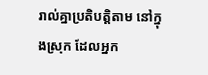រាល់គ្នាប្រតិបត្តិតាម នៅក្នុងស្រុក ដែលអ្នក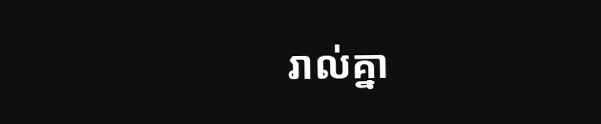រាល់គ្នា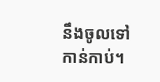នឹងចូលទៅកាន់កាប់។